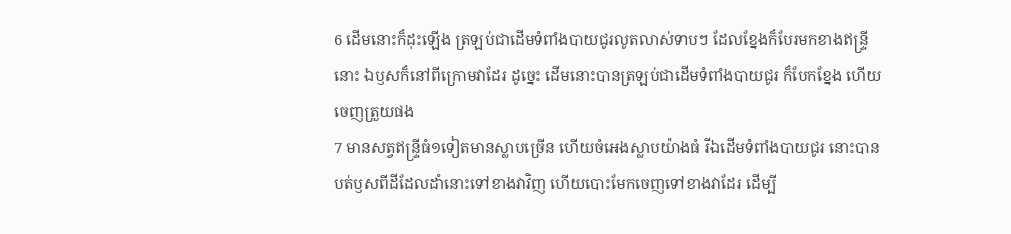6 ដើមនោះក៏ដុះឡើង ត្រឡប់ជាដើមទំពាំងបាយជូរលូតលាស់ទាបៗ ដែលខ្នែងក៏បែរមកខាងឥន្ទ្រីនោះ ឯឫសក៏នៅពីក្រោមវាដែរ ដូច្នេះ ដើមនោះបានត្រឡប់ជាដើមទំពាំងបាយជូរ ក៏បែកខ្នែង ហើយចេញត្រួយផង
7 មានសត្វឥន្ទ្រីធំ១ទៀតមានស្លាបច្រើន ហើយចំអេងស្លាបយ៉ាងធំ រីឯដើមទំពាំងបាយជូរ នោះបានបត់ឫសពីដីដែលដាំនោះទៅខាងវាវិញ ហើយបោះមែកចេញទៅខាងវាដែរ ដើម្បី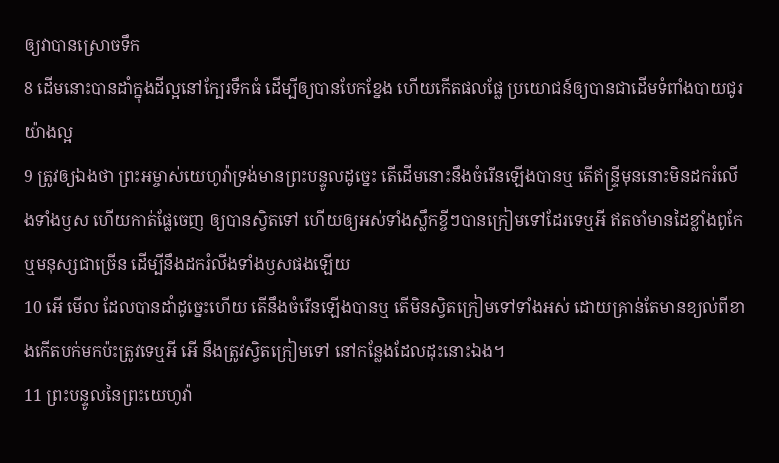ឲ្យវាបានស្រោចទឹក
8 ដើមនោះបានដាំក្នុងដីល្អនៅក្បែរទឹកធំ ដើម្បីឲ្យបានបែកខ្នែង ហើយកើតផលផ្លែ ប្រយោជន៍ឲ្យបានជាដើមទំពាំងបាយជូរយ៉ាងល្អ
9 ត្រូវឲ្យឯងថា ព្រះអម្ចាស់យេហូវ៉ាទ្រង់មានព្រះបន្ទូលដូច្នេះ តើដើមនោះនឹងចំរើនឡើងបានឬ តើឥន្ទ្រីមុននោះមិនដករំលើងទាំងឫស ហើយកាត់ផ្លែចេញ ឲ្យបានស្វិតទៅ ហើយឲ្យអស់ទាំងស្លឹកខ្ចីៗបានក្រៀមទៅដែរទេឬអី ឥតចាំមានដៃខ្លាំងពូកែ ឬមនុស្សជាច្រើន ដើម្បីនឹងដករំលីងទាំងឫសផងឡើយ
10 អើ មើល ដែលបានដាំដូច្នេះហើយ តើនឹងចំរើនឡើងបានឬ តើមិនស្វិតក្រៀមទៅទាំងអស់ ដោយគ្រាន់តែមានខ្យល់ពីខាងកើតបក់មកប៉ះត្រូវទេឬអី អើ នឹងត្រូវស្វិតក្រៀមទៅ នៅកន្លែងដែលដុះនោះឯង។
11 ព្រះបន្ទូលនៃព្រះយេហូវ៉ា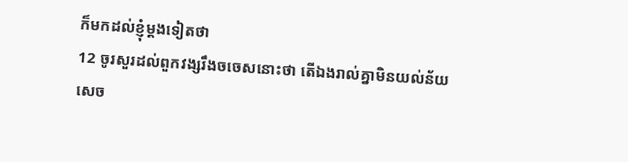ក៏មកដល់ខ្ញុំម្តងទៀតថា
12 ចូរសួរដល់ពួកវង្សរឹងចចេសនោះថា តើឯងរាល់គ្នាមិនយល់ន័យសេច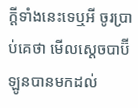ក្ដីទាំងនេះទេឬអី ចូរប្រាប់គេថា មើលស្តេចបាប៊ីឡូនបានមកដល់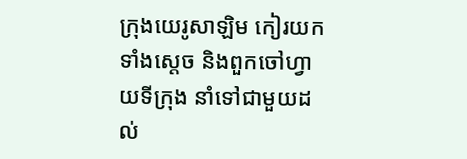ក្រុងយេរូសាឡិម កៀរយកទាំងស្តេច និងពួកចៅហ្វាយទីក្រុង នាំទៅជាមួយដល់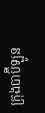ក្រុងបាប៊ីឡូន